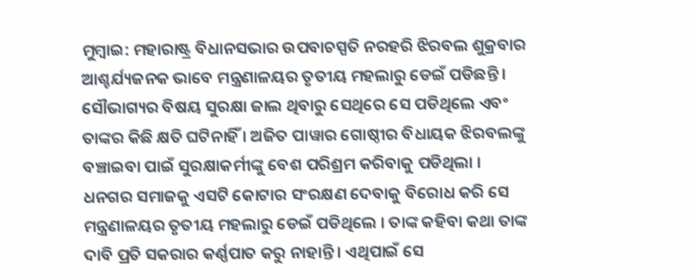ମୁମ୍ବାଇ: ମହାରାଷ୍ଟ୍ର ବିଧାନସଭାର ଉପବାଚସ୍ପତି ନରହରି ଝିରବଲ ଶୁକ୍ରବାର ଆଶ୍ଚର୍ଯ୍ୟଜନକ ଭାବେ ମନ୍ତ୍ରଣାଳୟର ତୃତୀୟ ମହଲାରୁ ଡେଇଁ ପଡିଛନ୍ତି । ସୌଭାଗ୍ୟର ବିଷୟ ସୁରକ୍ଷା ଜାଲ ଥିବାରୁ ସେଥିରେ ସେ ପଡିଥିଲେ ଏବଂ ତାଙ୍କର କିଛି କ୍ଷତି ଘଟିନାହିଁ । ଅଜିତ ପାୱାର ଗୋଷ୍ଠୀର ବିଧାୟକ ଝିରବଲଙ୍କୁ ବଞ୍ଚାଇବା ପାଇଁ ସୁରକ୍ଷାକର୍ମୀଙ୍କୁ ବେଶ ପରିଶ୍ରମ କରିବାକୁ ପଡିଥିଲା ।
ଧନଗର ସମାଜକୁ ଏସଟି କୋଟାର ସଂରକ୍ଷଣ ଦେବାକୁ ବିରୋଧ କରି ସେ ମନ୍ତ୍ରଣାଳୟର ତୃତୀୟ ମହଲାରୁ ଡେଇଁ ପଡିଥିଲେ । ତାଙ୍କ କହିବା କଥା ତାଙ୍କ ଦାବି ପ୍ରତି ସକରାର କର୍ଣ୍ଣପାତ କରୁ ନାହାନ୍ତି । ଏଥିପାଇଁ ସେ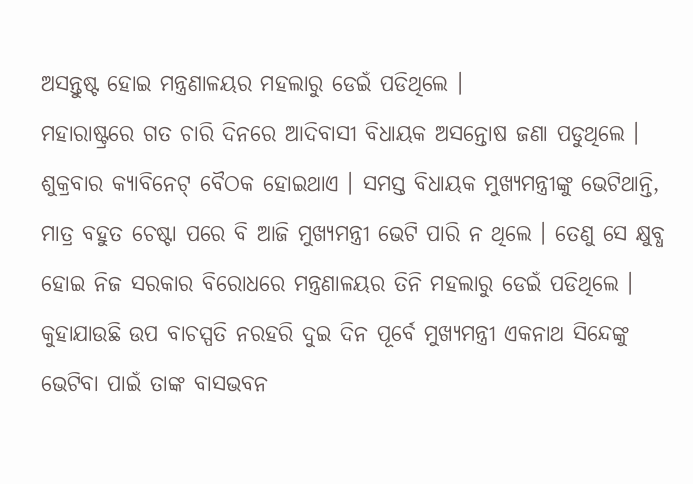ଅସନ୍ତୁଷ୍ଟ ହୋଇ ମନ୍ତ୍ରଣାଳୟର ମହଲାରୁ ଡେଇଁ ପଡିଥିଲେ ।
ମହାରାଷ୍ଟ୍ରରେ ଗତ ଚାରି ଦିନରେ ଆଦିବାସୀ ବିଧାୟକ ଅସନ୍ତୋଷ ଜଣା ପଡୁଥିଲେ । ଶୁକ୍ରବାର କ୍ୟାବିନେଟ୍ ବୈଠକ ହୋଇଥାଏ । ସମସ୍ତ ବିଧାୟକ ମୁଖ୍ୟମନ୍ତ୍ରୀଙ୍କୁ ଭେଟିଥାନ୍ତି, ମାତ୍ର ବହୁତ ଚେଷ୍ଟା ପରେ ବି ଆଜି ମୁଖ୍ୟମନ୍ତ୍ରୀ ଭେଟି ପାରି ନ ଥିଲେ । ତେଣୁ ସେ କ୍ଷୁବ୍ଧ ହୋଇ ନିଜ ସରକାର ବିରୋଧରେ ମନ୍ତ୍ରଣାଳୟର ତିନି ମହଲାରୁ ଡେଇଁ ପଡିଥିଲେ ।
କୁହାଯାଉଛି ଉପ ବାଚସ୍ପତି ନରହରି ଦୁଇ ଦିନ ପୂର୍ବେ ମୁଖ୍ୟମନ୍ତ୍ରୀ ଏକନାଥ ସିନ୍ଦେଙ୍କୁ ଭେଟିବା ପାଇଁ ତାଙ୍କ ବାସଭବନ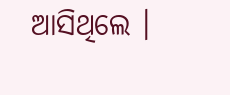ଆସିଥିଲେ ।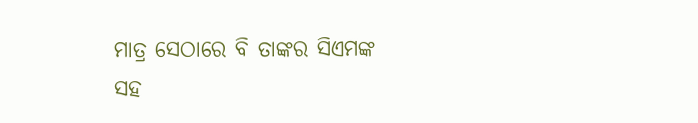ମାତ୍ର ସେଠାରେ ବି ତାଙ୍କର ସିଏମଙ୍କ ସହ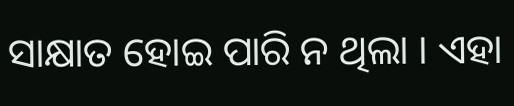ସାକ୍ଷାତ ହୋଇ ପାରି ନ ଥିଲା । ଏହା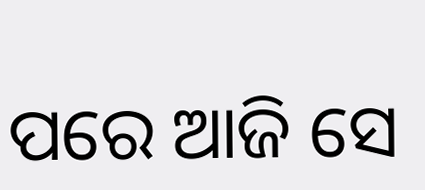ପରେ ଆଜି ସେ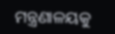ମନ୍ତ୍ରଣାଳୟକୁ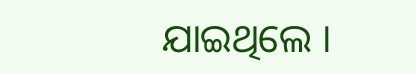ଯାଇଥିଲେ ।